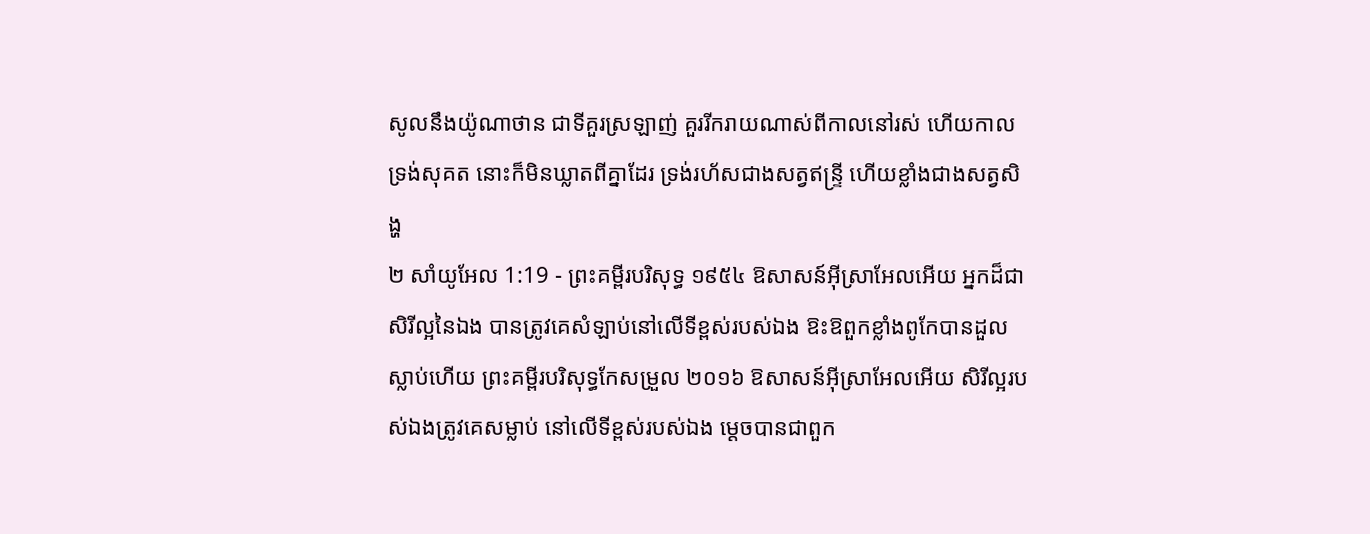សូលនឹងយ៉ូណាថាន ជាទីគួរស្រឡាញ់ គួររីករាយណាស់ពីកាលនៅរស់ ហើយកាលទ្រង់សុគត នោះក៏មិនឃ្លាតពីគ្នាដែរ ទ្រង់រហ័សជាងសត្វឥន្ទ្រី ហើយខ្លាំងជាងសត្វសិង្ហ
២ សាំយូអែល 1:19 - ព្រះគម្ពីរបរិសុទ្ធ ១៩៥៤ ឱសាសន៍អ៊ីស្រាអែលអើយ អ្នកដ៏ជាសិរីល្អនៃឯង បានត្រូវគេសំឡាប់នៅលើទីខ្ពស់របស់ឯង ឱះឱពួកខ្លាំងពូកែបានដួលស្លាប់ហើយ ព្រះគម្ពីរបរិសុទ្ធកែសម្រួល ២០១៦ ឱសាសន៍អ៊ីស្រាអែលអើយ សិរីល្អរបស់ឯងត្រូវគេសម្លាប់ នៅលើទីខ្ពស់របស់ឯង ម្តេចបានជាពួក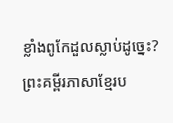ខ្លាំងពូកែដួលស្លាប់ដូច្នេះ? ព្រះគម្ពីរភាសាខ្មែរប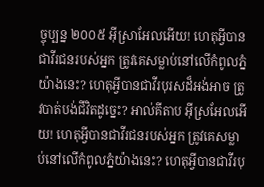ច្ចុប្បន្ន ២០០៥ អ៊ីស្រាអែលអើយ! ហេតុអ្វីបានជាវីរជនរបស់អ្នក ត្រូវគេសម្លាប់នៅលើកំពូលភ្នំយ៉ាងនេះ? ហេតុអ្វីបានជាវីរបុរសដ៏អង់អាច ត្រូវបាត់បង់ជីវិតដូច្នេះ? អាល់គីតាប អ៊ីស្រអែលអើយ! ហេតុអ្វីបានជាវីរជនរបស់អ្នក ត្រូវគេសម្លាប់នៅលើកំពូលភ្នំយ៉ាងនេះ? ហេតុអ្វីបានជាវីរបុ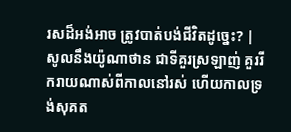រសដ៏អង់អាច ត្រូវបាត់បង់ជីវិតដូច្នេះ? |
សូលនឹងយ៉ូណាថាន ជាទីគួរស្រឡាញ់ គួររីករាយណាស់ពីកាលនៅរស់ ហើយកាលទ្រង់សុគត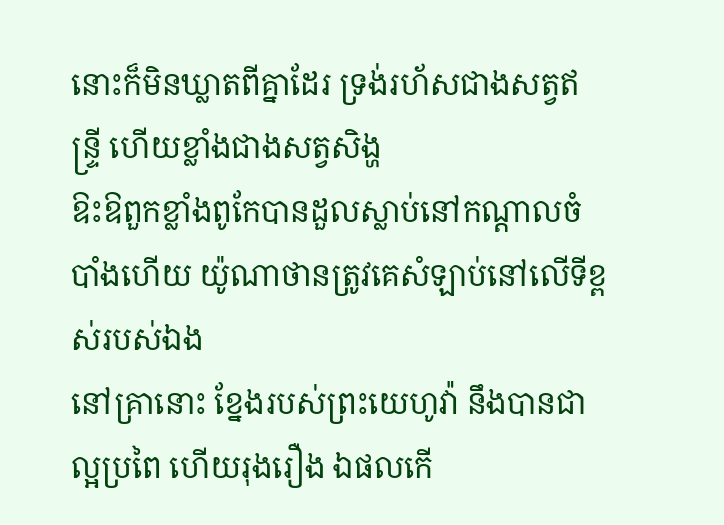នោះក៏មិនឃ្លាតពីគ្នាដែរ ទ្រង់រហ័សជាងសត្វឥន្ទ្រី ហើយខ្លាំងជាងសត្វសិង្ហ
ឱះឱពួកខ្លាំងពូកែបានដួលស្លាប់នៅកណ្តាលចំបាំងហើយ យ៉ូណាថានត្រូវគេសំឡាប់នៅលើទីខ្ពស់របស់ឯង
នៅគ្រានោះ ខ្នែងរបស់ព្រះយេហូវ៉ា នឹងបានជាល្អប្រពៃ ហើយរុងរឿង ឯផលកើ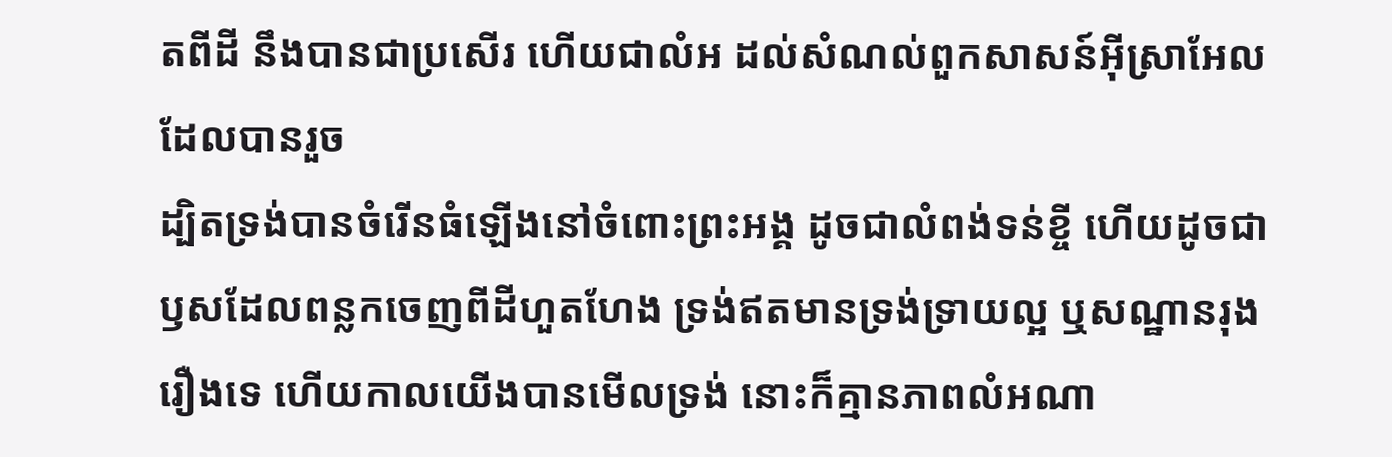តពីដី នឹងបានជាប្រសើរ ហើយជាលំអ ដល់សំណល់ពួកសាសន៍អ៊ីស្រាអែល ដែលបានរួច
ដ្បិតទ្រង់បានចំរើនធំឡើងនៅចំពោះព្រះអង្គ ដូចជាលំពង់ទន់ខ្ចី ហើយដូចជាឫសដែលពន្លកចេញពីដីហួតហែង ទ្រង់ឥតមានទ្រង់ទ្រាយល្អ ឬសណ្ឋានរុងរឿងទេ ហើយកាលយើងបានមើលទ្រង់ នោះក៏គ្មានភាពលំអណា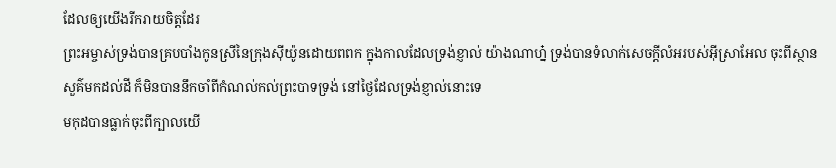ដែលឲ្យយើងរីករាយចិត្តដែរ
ព្រះអម្ចាស់ទ្រង់បានគ្របបាំងកូនស្រីនៃក្រុងស៊ីយ៉ូនដោយពពក ក្នុងកាលដែលទ្រង់ខ្ញាល់ យ៉ាងណាហ្ន៎ ទ្រង់បានទំលាក់សេចក្ដីលំអរបស់អ៊ីស្រាអែល ចុះពីស្ថានសួគ៌មកដល់ដី ក៏មិនបាននឹកចាំពីកំណល់កល់ព្រះបាទទ្រង់ នៅថ្ងៃដែលទ្រង់ខ្ញាល់នោះទេ
មកុដបានធ្លាក់ចុះពីក្បាលយើ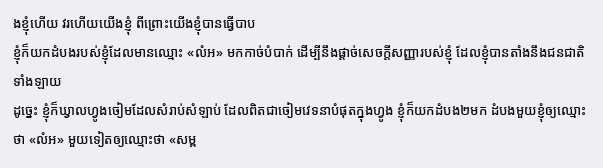ងខ្ញុំហើយ វរហើយយើងខ្ញុំ ពីព្រោះយើងខ្ញុំបានធ្វើបាប
ខ្ញុំក៏យកដំបងរបស់ខ្ញុំដែលមានឈ្មោះ «លំអ» មកកាច់បំបាក់ ដើម្បីនឹងផ្តាច់សេចក្ដីសញ្ញារបស់ខ្ញុំ ដែលខ្ញុំបានតាំងនឹងជនជាតិទាំងឡាយ
ដូច្នេះ ខ្ញុំក៏ឃ្វាលហ្វូងចៀមដែលសំរាប់សំឡាប់ ដែលពិតជាចៀមវេទនាបំផុតក្នុងហ្វូង ខ្ញុំក៏យកដំបង២មក ដំបងមួយខ្ញុំឲ្យឈ្មោះថា «លំអ» មួយទៀតឲ្យឈ្មោះថា «សម្ព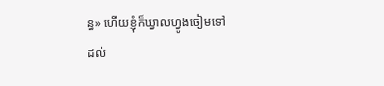ន្ធ» ហើយខ្ញុំក៏ឃ្វាលហ្វូងចៀមទៅ
ដល់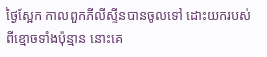ថ្ងៃស្អែក កាលពួកភីលីស្ទីនបានចូលទៅ ដោះយករបស់ពីខ្មោចទាំងប៉ុន្មាន នោះគេ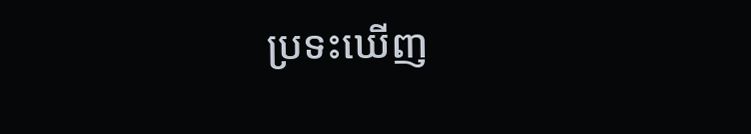ប្រទះឃើញ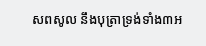សពសូល នឹងបុត្រាទ្រង់ទាំង៣អ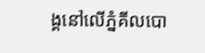ង្គនៅលើភ្នំគីលបោ